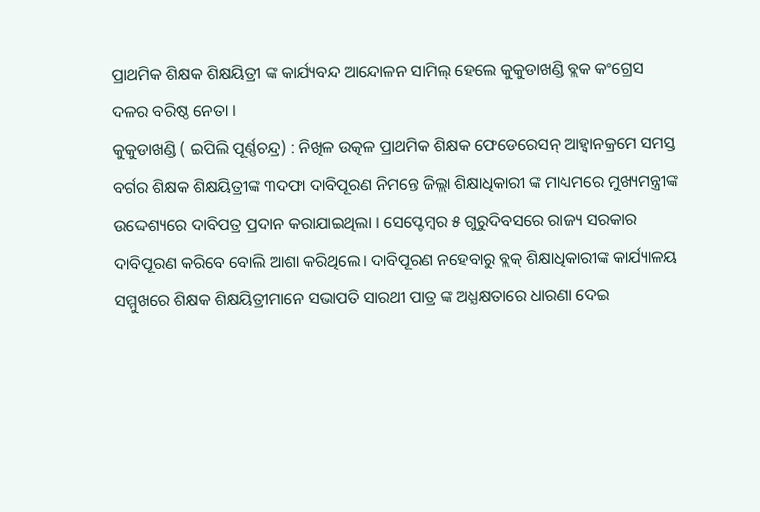ପ୍ରାଥମିକ ଶିକ୍ଷକ ଶିକ୍ଷୟିତ୍ରୀ ଙ୍କ କାର୍ଯ୍ୟବନ୍ଦ ଆନ୍ଦୋଳନ ସାମିଲ୍ ହେଲେ କୁକୁଡାଖଣ୍ଡି ବ୍ଲକ କଂଗ୍ରେସ ଦଳର ବରିଷ୍ଠ ନେତା ।
କୁକୁଡାଖଣ୍ଡି ( ଇପିଲି ପୂର୍ଣ୍ଣଚନ୍ଦ୍ର) : ନିଖିଳ ଉତ୍କଳ ପ୍ରାଥମିକ ଶିକ୍ଷକ ଫେଡେରେସନ୍ ଆହ୍ଵାନକ୍ରମେ ସମସ୍ତ ବର୍ଗର ଶିକ୍ଷକ ଶିକ୍ଷୟିତ୍ରୀଙ୍କ ୩ଦଫା ଦାବିପୂରଣ ନିମନ୍ତେ ଜିଲ୍ଲା ଶିକ୍ଷାଧିକାରୀ ଙ୍କ ମାଧ୍ୟମରେ ମୁଖ୍ୟମନ୍ତ୍ରୀଙ୍କ ଉଦ୍ଦେଶ୍ୟରେ ଦାବିପତ୍ର ପ୍ରଦାନ କରାଯାଇଥିଲା । ସେପ୍ଟେମ୍ବର ୫ ଗୁରୁଦିବସରେ ରାଜ୍ୟ ସରକାର ଦାବିପୂରଣ କରିବେ ବୋଲି ଆଶା କରିଥିଲେ। ଦାବିପୂରଣ ନହେବାରୁ ବ୍ଲକ୍ ଶିକ୍ଷାଧିକାରୀଙ୍କ କାର୍ଯ୍ୟାଳୟ ସମ୍ମୁଖରେ ଶିକ୍ଷକ ଶିକ୍ଷୟିତ୍ରୀମାନେ ସଭାପତି ସାରଥୀ ପାତ୍ର ଙ୍କ ଅଧ୍ଯକ୍ଷତାରେ ଧାରଣା ଦେଇ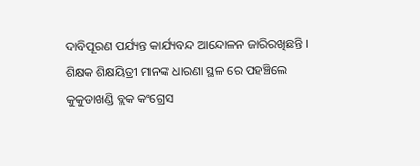ଦାବିପୂରଣ ପର୍ଯ୍ୟନ୍ତ କାର୍ଯ୍ୟବନ୍ଦ ଆନ୍ଦୋଳନ ଜାରିରଖିଛନ୍ତି । ଶିକ୍ଷକ ଶିକ୍ଷୟିତ୍ରୀ ମାନଙ୍କ ଧାରଣା ସ୍ଥଳ ରେ ପହଞ୍ଚିଲେ କୁକୁଡାଖଣ୍ଡି ବ୍ଲକ କଂଗ୍ରେସ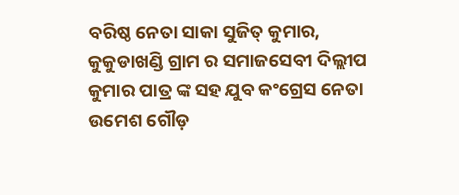ବରିଷ୍ଠ ନେତା ସାକା ସୁଜିତ୍ କୁମାର, କୁକୁଡାଖଣ୍ଡି ଗ୍ରାମ ର ସମାଜସେବୀ ଦିଲ୍ଲୀପ କୁମାର ପାତ୍ର ଙ୍କ ସହ ଯୁବ କଂଗ୍ରେସ ନେତା ଉମେଶ ଗୌଡ଼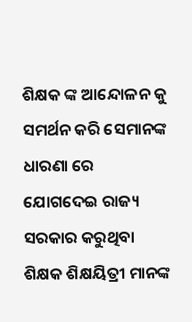ଶିକ୍ଷକ ଙ୍କ ଆନ୍ଦୋଳନ କୁ ସମର୍ଥନ କରି ସେମାନଙ୍କ ଧାରଣା ରେ ଯୋଗଦେଇ ରାଜ୍ୟ ସରକାର କରୁଥିବା ଶିକ୍ଷକ ଶିକ୍ଷୟିତ୍ରୀ ମାନଙ୍କ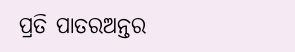ପ୍ରତି ପାତରଅନ୍ତର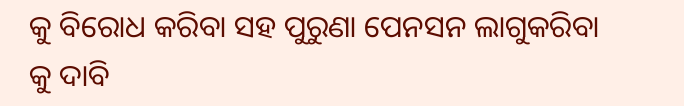କୁ ବିରୋଧ କରିବା ସହ ପୁରୁଣା ପେନସନ ଲାଗୁକରିବା କୁ ଦାବି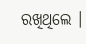ରଖିଥିଲେ ।